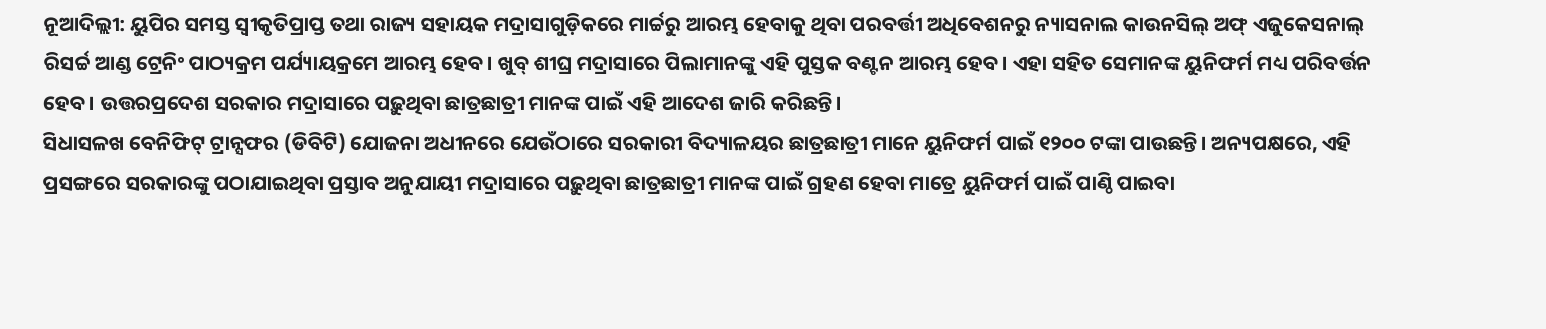ନୂଆଦିଲ୍ଲୀ: ୟୁପିର ସମସ୍ତ ସ୍ୱୀକୃତିପ୍ରାପ୍ତ ତଥା ରାଜ୍ୟ ସହାୟକ ମଦ୍ରାସାଗୁଡ଼ିକରେ ମାର୍ଚ୍ଚରୁ ଆରମ୍ଭ ହେବାକୁ ଥିବା ପରବର୍ତ୍ତୀ ଅଧିବେଶନରୁ ନ୍ୟାସନାଲ କାଉନସିଲ୍ ଅଫ୍ ଏଜୁକେସନାଲ୍ ରିସର୍ଚ୍ଚ ଆଣ୍ଡ ଟ୍ରେନିଂ ପାଠ୍ୟକ୍ରମ ପର୍ଯ୍ୟାୟକ୍ରମେ ଆରମ୍ଭ ହେବ। ଖୁବ୍ ଶୀଘ୍ର ମଦ୍ରାସାରେ ପିଲାମାନଙ୍କୁ ଏହି ପୁସ୍ତକ ବଣ୍ଟନ ଆରମ୍ଭ ହେବ। ଏହା ସହିତ ସେମାନଙ୍କ ୟୁନିଫର୍ମ ମଧ୍ୟ ପରିବର୍ତ୍ତନ ହେବ। ଉତ୍ତରପ୍ରଦେଶ ସରକାର ମଦ୍ରାସାରେ ପଢ଼ୁଥିବା ଛାତ୍ରଛାତ୍ରୀ ମାନଙ୍କ ପାଇଁ ଏହି ଆଦେଶ ଜାରି କରିଛନ୍ତି।
ସିଧାସଳଖ ବେନିଫିଟ୍ ଟ୍ରାନ୍ସଫର (ଡିବିଟି) ଯୋଜନା ଅଧୀନରେ ଯେଉଁଠାରେ ସରକାରୀ ବିଦ୍ୟାଳୟର ଛାତ୍ରଛାତ୍ରୀ ମାନେ ୟୁନିଫର୍ମ ପାଇଁ ୧୨୦୦ ଟଙ୍କା ପାଉଛନ୍ତି। ଅନ୍ୟପକ୍ଷରେ, ଏହି ପ୍ରସଙ୍ଗରେ ସରକାରଙ୍କୁ ପଠାଯାଇଥିବା ପ୍ରସ୍ତାବ ଅନୁଯାୟୀ ମଦ୍ରାସାରେ ପଢ଼ୁଥିବା ଛାତ୍ରଛାତ୍ରୀ ମାନଙ୍କ ପାଇଁ ଗ୍ରହଣ ହେବା ମାତ୍ରେ ୟୁନିଫର୍ମ ପାଇଁ ପାଣ୍ଠି ପାଇବା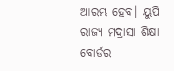ଆରମ୍ଭ ହେବ। ୟୁପି ରାଜ୍ୟ ମଦ୍ରାସା ଶିକ୍ଷା ବୋର୍ଡର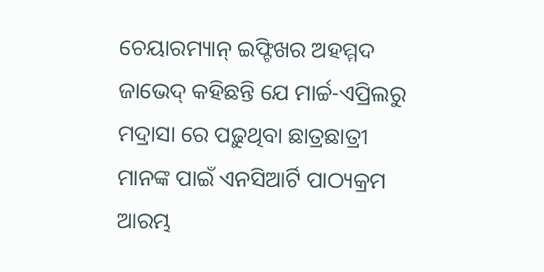ଚେୟାରମ୍ୟାନ୍ ଇଫ୍ଟିଖର ଅହମ୍ମଦ ଜାଭେଦ୍ କହିଛନ୍ତି ଯେ ମାର୍ଚ୍ଚ-ଏପ୍ରିଲରୁ ମଦ୍ରାସା ରେ ପଢ଼ୁଥିବା ଛାତ୍ରଛାତ୍ରୀ ମାନଙ୍କ ପାଇଁ ଏନସିଆର୍ଟି ପାଠ୍ୟକ୍ରମ ଆରମ୍ଭ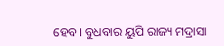ହେବ। ବୁଧବାର ୟୁପି ରାଜ୍ୟ ମଦ୍ରାସା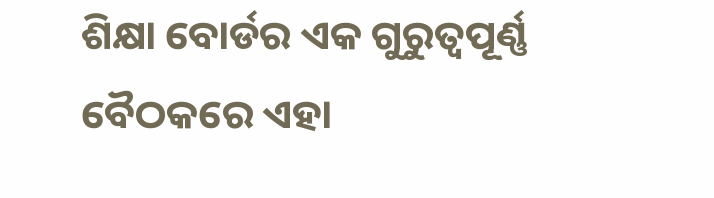ଶିକ୍ଷା ବୋର୍ଡର ଏକ ଗୁରୁତ୍ୱପୂର୍ଣ୍ଣ ବୈଠକରେ ଏହା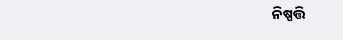ନିଷ୍ପତ୍ତି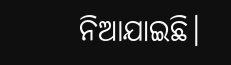ନିଆଯାଇଛି।